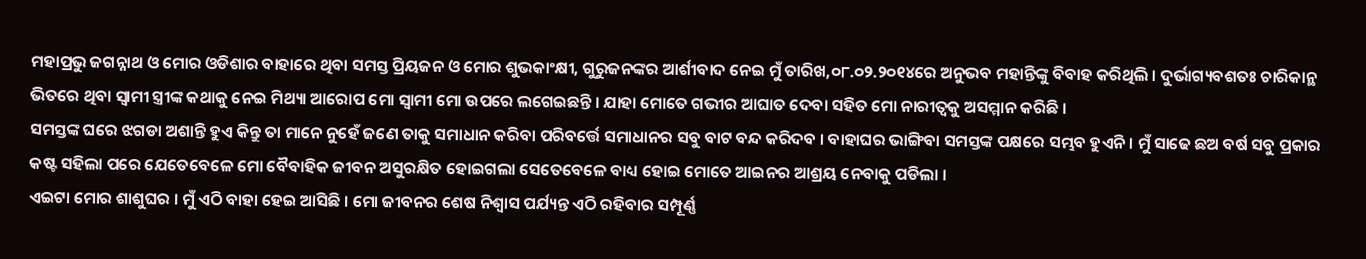ମହାପ୍ରଭୁ ଜଗନ୍ନାଥ ଓ ମୋର ଓଡିଶାର ବାହାରେ ଥିବା ସମସ୍ତ ପ୍ରିୟଜନ ଓ ମୋର ଶୁଭକାଂକ୍ଷୀ, ଗୁରୁଜନଙ୍କର ଆର୍ଶୀବାଦ ନେଇ ମୁଁ ତାରିଖ,୦୮.୦୨.୨୦୧୪ରେ ଅନୁଭବ ମହାନ୍ତିଙ୍କୁ ବିବାହ କରିଥିଲି । ଦୁର୍ଭାଗ୍ୟବଶତଃ ଚାରିକାନ୍ଥ ଭିତରେ ଥିବା ସ୍ୱାମୀ ସ୍ତ୍ରୀଙ୍କ କଥାକୁ ନେଇ ମିଥ୍ୟା ଆରୋପ ମୋ ସ୍ୱାମୀ ମୋ ଉପରେ ଲଗେଇଛନ୍ତି । ଯାହା ମୋତେ ଗଭୀର ଆଘାତ ଦେବା ସହିତ ମୋ ନାରୀତ୍ୱକୁ ଅସମ୍ମାନ କରିଛି ।
ସମସ୍ତଙ୍କ ଘରେ ଝଗଡା ଅଶାନ୍ତି ହୁଏ କିନ୍ତୁ ତା ମାନେ ନୁହେଁ ଜଣେ ତାକୁ ସମାଧାନ କରିବା ପରିବର୍ତ୍ତେ ସମାଧାନର ସବୁ ବାଟ ବନ୍ଦ କରିଦବ । ବାହାଘର ଭାଙ୍ଗିବା ସମସ୍ତଙ୍କ ପକ୍ଷରେ ସମ୍ଭବ ହୁଏନି । ମୁଁ ସାଢେ ଛଅ ବର୍ଷ ସବୁ ପ୍ରକାର କଷ୍ଟ ସହିଲା ପରେ ଯେତେବେଳେ ମୋ ବୈବାହିକ ଜୀବନ ଅସୁରକ୍ଷିତ ହୋଇଗଲା ସେତେବେଳେ ବାଧ୍ୟ ହୋଇ ମୋତେ ଆଇନର ଆଶ୍ରୟ ନେବାକୁ ପଡିଲା ।
ଏଇଟା ମୋର ଶାଶୁଘର । ମୁଁ ଏଠି ବାହା ହେଇ ଆସିଛି । ମୋ ଜୀବନର ଶେଷ ନିଶ୍ୱାସ ପର୍ଯ୍ୟନ୍ତ ଏଠି ରହିବାର ସମ୍ପୂର୍ଣ୍ଣ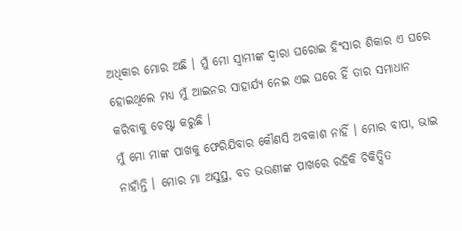ଅଧିକାର ମୋର ଅଛି । ମୁଁ ମୋ ସ୍ୱାମୀଙ୍କ ଦ୍ୱାରା ଘରୋଇ ହିଂସାର ଶିକାର ଏ ଘରେ ହୋଇଥିଲେ ମଧ୍ୟ ମୁଁ ଆଇନର ସାହାର୍ଯ୍ୟ ନେଇ ଏଇ ଘରେ ହିଁ ତାର ସମାଧାନ କରିବାକୁ ଚେଷ୍ଟା କରୁଛି ।
ମୁଁ ମୋ ମାଙ୍କ ପାଖକୁ ଫେରିଯିବାର କୌଣସି ଅବକାଶ ନାହିଁ । ମୋର ବାପା, ଭାଇ ନାହାଁନ୍ତି । ମୋର ମା ଅସୁସ୍ଥ, ବଡ ଭଉଣୀଙ୍କ ପାଖରେ ରହିକି ଚିକିତ୍ସିତ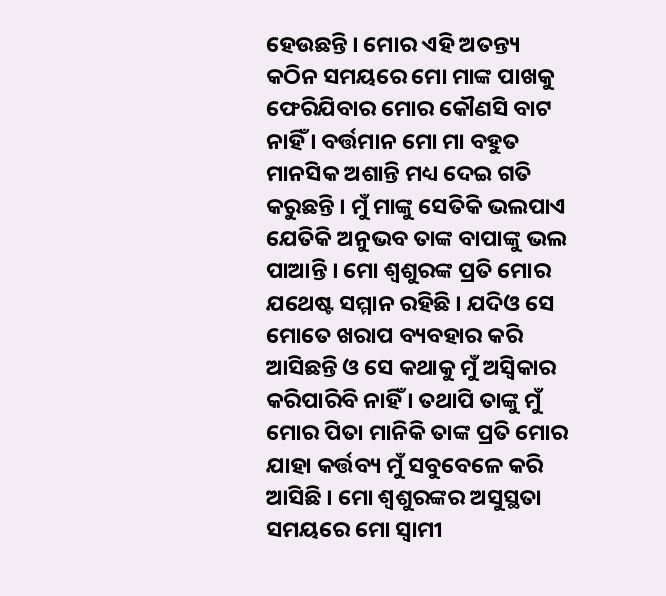ହେଉଛନ୍ତି । ମୋର ଏହି ଅତନ୍ତ୍ୟ କଠିନ ସମୟରେ ମୋ ମାଙ୍କ ପାଖକୁ ଫେରିଯିବାର ମୋର କୌଣସି ବାଟ ନାହିଁ । ବର୍ତ୍ତମାନ ମୋ ମା ବହୁତ ମାନସିକ ଅଶାନ୍ତି ମଧ୍ୟ ଦେଇ ଗତି କରୁଛନ୍ତି । ମୁଁ ମାଙ୍କୁ ସେତିକି ଭଲପାଏ ଯେତିକି ଅନୁଭବ ତାଙ୍କ ବାପାଙ୍କୁ ଭଲ ପାଆନ୍ତି । ମୋ ଶ୍ୱଶୁରଙ୍କ ପ୍ରତି ମୋର ଯଥେଷ୍ଟ ସମ୍ମାନ ରହିଛି । ଯଦିଓ ସେ ମୋତେ ଖରାପ ବ୍ୟବହାର କରି ଆସିଛନ୍ତି ଓ ସେ କଥାକୁ ମୁଁ ଅସ୍ୱିକାର କରିପାରିବି ନାହିଁ । ତଥାପି ତାଙ୍କୁ ମୁଁ ମୋର ପିତା ମାନିକି ତାଙ୍କ ପ୍ରତି ମୋର ଯାହା କର୍ତ୍ତବ୍ୟ ମୁଁ ସବୁବେଳେ କରି ଆସିଛି । ମୋ ଶ୍ୱଶୁରଙ୍କର ଅସୁସ୍ଥତା ସମୟରେ ମୋ ସ୍ୱାମୀ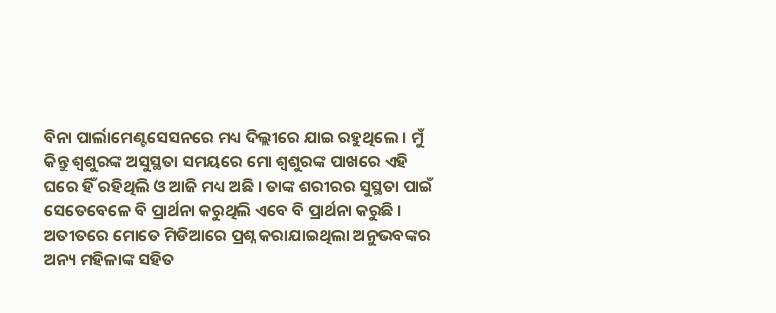ବିନା ପାର୍ଲାମେଣ୍ଟସେସନରେ ମଧ୍ୟ ଦିଲ୍ଲୀରେ ଯାଇ ରହୁଥିଲେ । ମୁଁ କିନ୍ତୁ ଶ୍ୱଶୁରଙ୍କ ଅସୁସ୍ଥତା ସମୟରେ ମୋ ଶ୍ୱଶୁରଙ୍କ ପାଖରେ ଏହି ଘରେ ହିଁ ରହିଥିଲି ଓ ଆଜି ମଧ୍ୟ ଅଛି । ତାଙ୍କ ଶରୀରର ସୁସ୍ଥତା ପାଇଁ ସେତେବେଳେ ବି ପ୍ରାର୍ଥନା କରୁଥିଲି ଏବେ ବି ପ୍ରାର୍ଥନା କରୁଛି ।
ଅତୀତରେ ମୋତେ ମିଡିଆରେ ପ୍ରଶ୍ନ କରାଯାଇଥିଲା ଅନୁଭବଙ୍କର ଅନ୍ୟ ମହିଳାଙ୍କ ସହିତ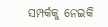ସମ୍ପର୍କକୁ ନେଇକି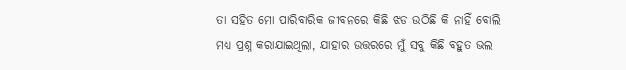ତା ସହିତ ମୋ ପାରିବାରିକ ଜୀବନରେ କିଛି ଝଡ ଉଠିଛି କି ନାହିଁ ବୋଲି ମଧ୍ୟ ପ୍ରଶ୍ନ କରାଯାଇଥିଲା, ଯାହାର ଉତ୍ତରରେ ମୁଁ ସବୁ କିଛି ବହୁତ ଭଲ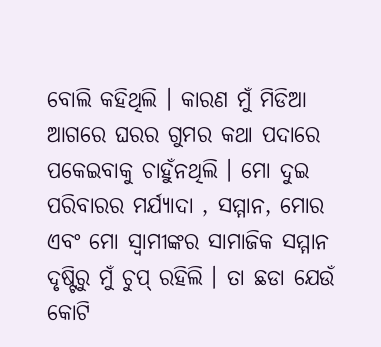ବୋଲି କହିଥିଲି । କାରଣ ମୁଁ ମିଡିଆ ଆଗରେ ଘରର ଗୁମର କଥା ପଦାରେ ପକେଇବାକୁ ଚାହୁଁନଥିଲି । ମୋ ଦୁଇ ପରିବାରର ମର୍ଯ୍ୟାଦା , ସମ୍ମାନ, ମୋର ଏବଂ ମୋ ସ୍ୱାମୀଙ୍କର ସାମାଜିକ ସମ୍ମାନ ଦୃଷ୍ଟିରୁ ମୁଁ ଚୁପ୍ ରହିଲି । ତା ଛଡା ଯେଉଁ କୋଟି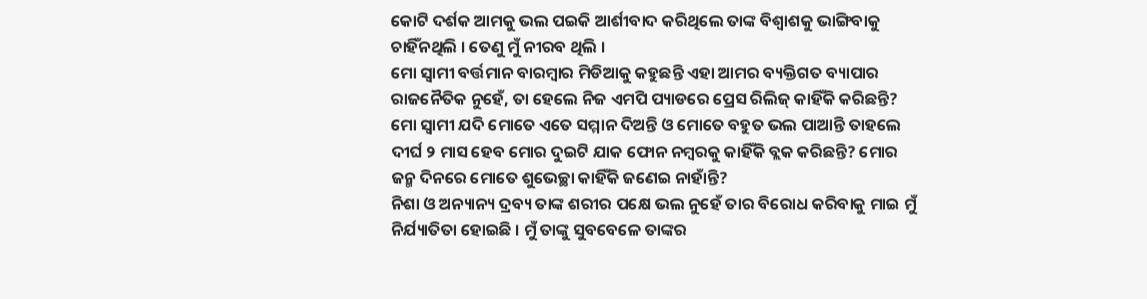କୋଟି ଦର୍ଶକ ଆମକୁ ଭଲ ପଇକି ଆର୍ଶୀବାଦ କରିଥିଲେ ତାଙ୍କ ବିଶ୍ୱାଶକୁ ଭାଙ୍ଗିବାକୁ ଚାହିଁନଥିଲି । ତେଣୁ ମୁଁ ନୀରବ ଥିଲି ।
ମୋ ସ୍ୱାମୀ ବର୍ତ୍ତମାନ ବାରମ୍ବାର ମିଡିଆକୁ କହୁଛନ୍ତି ଏହା ଆମର ବ୍ୟକ୍ତିଗତ ବ୍ୟାପାର ରାଜନୈତିକ ନୁହେଁ, ତା ହେଲେ ନିଜ ଏମପି ପ୍ୟାଡରେ ପ୍ରେସ ରିଲିଜ୍ କାହିଁକି କରିଛନ୍ତି?
ମୋ ସ୍ୱାମୀ ଯଦି ମୋତେ ଏତେ ସମ୍ମାନ ଦିଅନ୍ତି ଓ ମୋତେ ବହୁତ ଭଲ ପାଆନ୍ତି ତାହଲେ ଦୀର୍ଘ ୨ ମାସ ହେବ ମୋର ଦୁଇଟି ଯାକ ଫୋନ ନମ୍ବରକୁ କାହିଁକି ବ୍ଲକ କରିଛନ୍ତି? ମୋର ଜନ୍ମ ଦିନରେ ମୋତେ ଶୁଭେଚ୍ଛା କାହିଁକି ଜଣେଇ ନାହାଁନ୍ତି?
ନିଶା ଓ ଅନ୍ୟାନ୍ୟ ଦ୍ରବ୍ୟ ତାଙ୍କ ଶରୀର ପକ୍ଷେ ଭଲ ନୁହେଁ ତାର ବିରୋଧ କରିବାକୁ ମାଇ ମୁଁ ନିର୍ଯ୍ୟାତିତା ହୋଇଛି । ମୁଁ ତାଙ୍କୁ ସୁବବେଳେ ତାଙ୍କର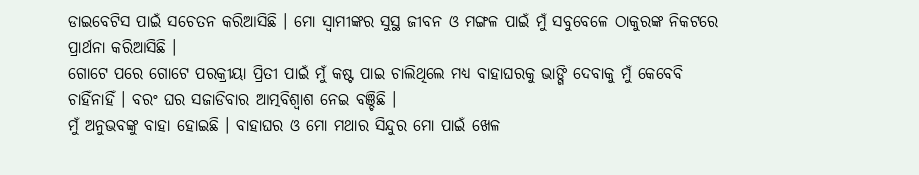ଡାଇବେଟିସ ପାଇଁ ସଚେତନ କରିଆସିଛି । ମୋ ସ୍ୱାମୀଙ୍କର ସୁସ୍ଥ ଜୀବନ ଓ ମଙ୍ଗଳ ପାଇଁ ମୁଁ ସବୁବେଳେ ଠାକୁରଙ୍କ ନିକଟରେ ପ୍ରାର୍ଥନା କରିଆସିଛି ।
ଗୋଟେ ପରେ ଗୋଟେ ପରକ୍ରୀୟା ପ୍ରିତୀ ପାଇଁ ମୁଁ କଷ୍ଟ ପାଇ ଚାଲିଥିଲେ ମଧ୍ୟ ବାହାଘରକୁ ଭାଙ୍ଗି ଦେବାକୁ ମୁଁ କେବେବି ଚାହିଁନାହିଁ । ବରଂ ଘର ସଜାଡିବାର ଆତ୍ମବିଶ୍ୱାଶ ନେଇ ବଞ୍ଚିଛି ।
ମୁଁ ଅନୁଭବଙ୍କୁ ବାହା ହୋଇଛି । ବାହାଘର ଓ ମୋ ମଥାର ସିନ୍ଦୁର ମୋ ପାଇଁ ଖେଳ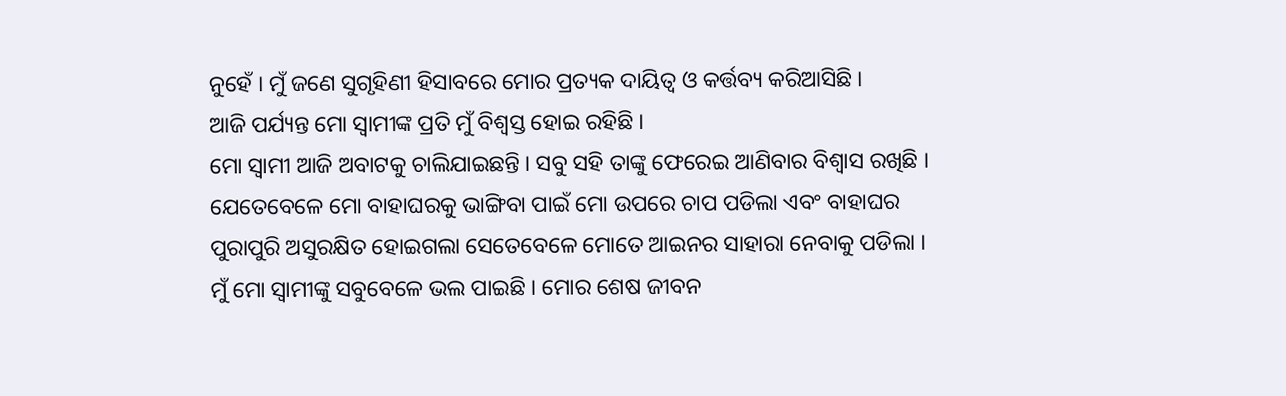ନୁହେଁ । ମୁଁ ଜଣେ ସୁଗୃହିଣୀ ହିସାବରେ ମୋର ପ୍ରତ୍ୟକ ଦାୟିତ୍ୱ ଓ କର୍ତ୍ତବ୍ୟ କରିଆସିଛି ।
ଆଜି ପର୍ଯ୍ୟନ୍ତ ମୋ ସ୍ୱାମୀଙ୍କ ପ୍ରତି ମୁଁ ବିଶ୍ୱସ୍ତ ହୋଇ ରହିଛି ।
ମୋ ସ୍ୱାମୀ ଆଜି ଅବାଟକୁ ଚାଲିଯାଇଛନ୍ତି । ସବୁ ସହି ତାଙ୍କୁ ଫେରେଇ ଆଣିବାର ବିଶ୍ୱାସ ରଖିଛି । ଯେତେବେଳେ ମୋ ବାହାଘରକୁ ଭାଙ୍ଗିବା ପାଇଁ ମୋ ଉପରେ ଚାପ ପଡିଲା ଏବଂ ବାହାଘର ପୁରାପୁରି ଅସୁରକ୍ଷିତ ହୋଇଗଲା ସେତେବେଳେ ମୋତେ ଆଇନର ସାହାରା ନେବାକୁ ପଡିଲା । ମୁଁ ମୋ ସ୍ୱାମୀଙ୍କୁ ସବୁବେଳେ ଭଲ ପାଇଛି । ମୋର ଶେଷ ଜୀବନ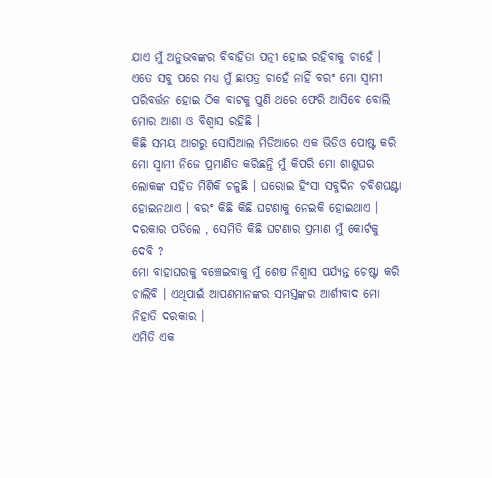ଯାଏ ମୁଁ ଅନୁଭବଙ୍କର ବିବାହିତା ପତ୍ନୀ ହୋଇ ରହିବାକୁ ଚାହେଁ । ଏତେ ସବୁ ପରେ ମଧ୍ୟ ମୁଁ ଛାପତ୍ର ଚାହେଁ ନାହିଁ ବରଂ ମୋ ସ୍ୱାମୀ ପରିବର୍ତ୍ତନ ହୋଇ ଠିକ ବାଟକୁ ପୁଣି ଥରେ ଫେରି ଆସିବେ ବୋଲି ମୋର ଆଶା ଓ ବିଶ୍ୱାସ ରହିଛି ।
କିଛି ସମୟ ଆଗରୁ ସୋସିଆଲ ମିଡିଆରେ ଏକ ଭିଡିଓ ପୋଷ୍ଟ କରି ମୋ ସ୍ୱାମୀ ନିଜେ ପ୍ରମାଣିତ କରିଛନ୍ତି ମୁଁ କିପରି ମୋ ଶାଶୁଘର ଲୋକଙ୍କ ସହିତ ମିଶିକି ଚଳୁଛି । ଘରୋଇ ହିଂସା ସବୁଦିନ ଚବିଶଘଣ୍ଟା ହୋଇନଥାଏ । ବରଂ କିଛି କିଛି ଘଟଣାକୁ ନେଇକି ହୋଇଥାଏ । ଦରକାର ପଡିଲେ , ସେମିତି କିଛି ଘଟଣାର ପ୍ରମାଣ ମୁଁ କୋର୍ଟକୁ ଦେବି ?
ମୋ ବାହାଘରକୁ ବଞ୍ଚେଇବାକୁ ମୁଁ ଶେଷ ନିଶ୍ୱାସ ପର୍ଯ୍ୟନ୍ତ ଚେଷ୍ଟା କରି ଚାଲିବି । ଏଥିପାଇଁ ଆପଣମାନଙ୍କର ସମସ୍ତଙ୍କର ଆର୍ଶୀବାଦ ମୋ ନିହାତି ଦରକାର ।
ଏମିତି ଏକ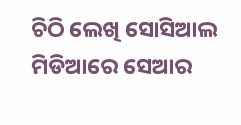ଚିଠି ଲେଖି ସୋସିଆଲ ମିଡିଆରେ ସେଆର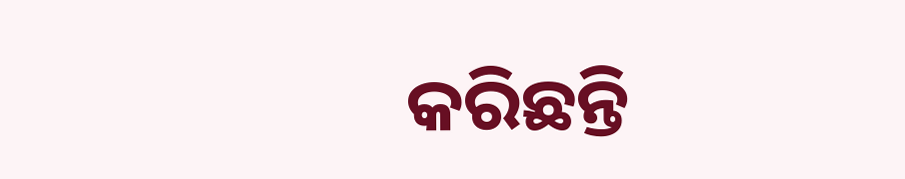କରିଛନ୍ତି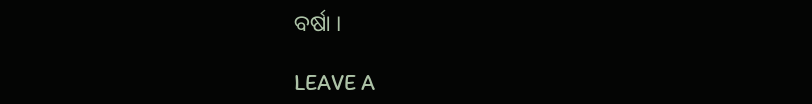ବର୍ଷା ।

LEAVE A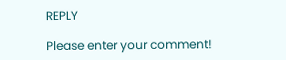REPLY

Please enter your comment!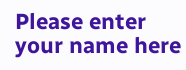Please enter your name here